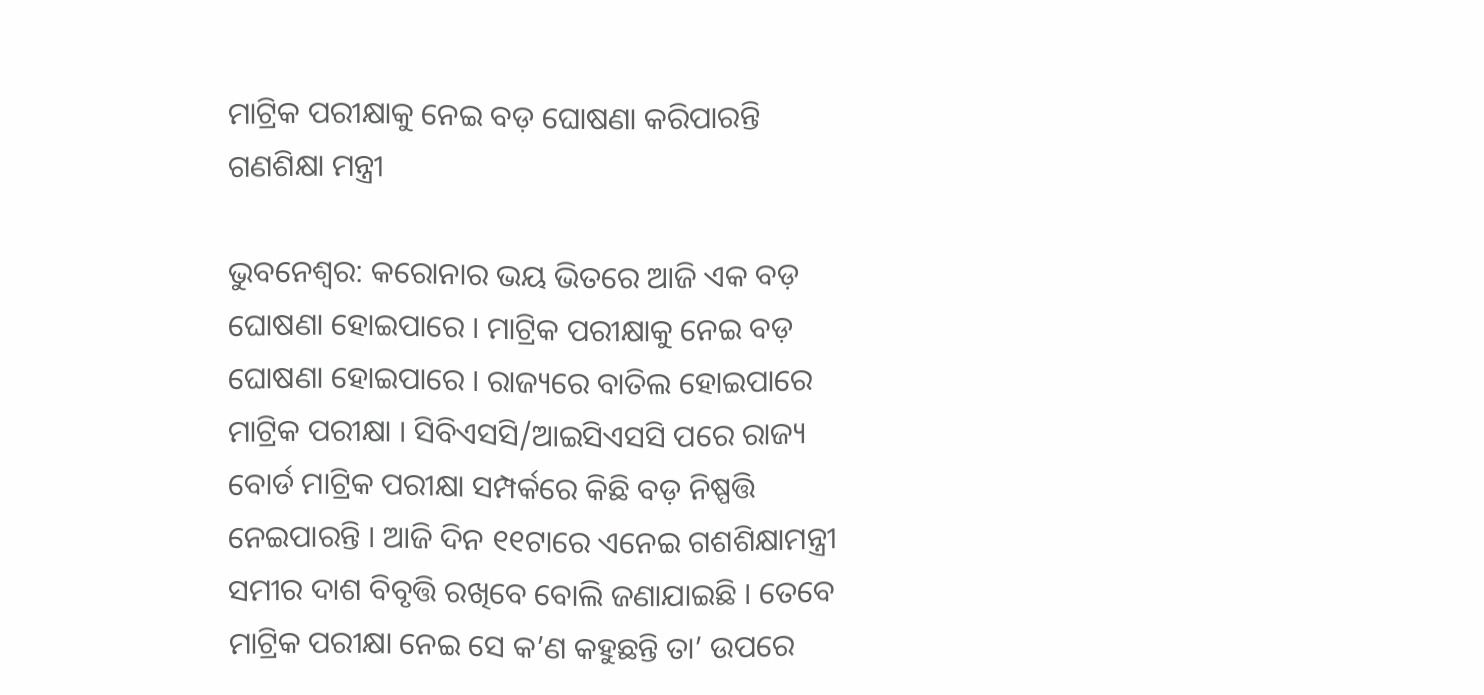ମାଟ୍ରିକ ପରୀକ୍ଷାକୁ ନେଇ ବଡ଼ ଘୋଷଣା କରିପାରନ୍ତି ଗଣଶିକ୍ଷା ମନ୍ତ୍ରୀ

ଭୁବନେଶ୍ୱର: କରୋନାର ଭୟ ଭିତରେ ଆଜି ଏକ ବଡ଼ ଘୋଷଣା ହୋଇପାରେ । ମାଟ୍ରିକ ପରୀକ୍ଷାକୁ ନେଇ ବଡ଼ ଘୋଷଣା ହୋଇପାରେ । ରାଜ୍ୟରେ ବାତିଲ ହୋଇପାରେ ମାଟ୍ରିକ ପରୀକ୍ଷା । ସିବିଏସସି/ଆଇସିଏସସି ପରେ ରାଜ୍ୟ ବୋର୍ଡ ମାଟ୍ରିକ ପରୀକ୍ଷା ସମ୍ପର୍କରେ କିଛି ବଡ଼ ନିଷ୍ପତ୍ତି ନେଇପାରନ୍ତି । ଆଜି ଦିନ ୧୧ଟାରେ ଏନେଇ ଗଶଶିକ୍ଷାମନ୍ତ୍ରୀ ସମୀର ଦାଶ ବିବୃତ୍ତି ରଖିବେ ବୋଲି ଜଣାଯାଇଛି । ତେବେ ମାଟ୍ରିକ ପରୀକ୍ଷା ନେଇ ସେ କ’ଣ କହୁଛନ୍ତି ତା’ ଉପରେ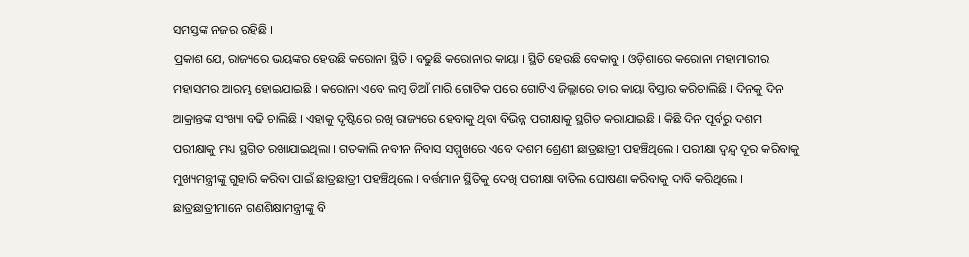ସମସ୍ତଙ୍କ ନଜର ରହିଛି ।
ପ୍ରକାଶ ଯେ, ରାଜ୍ୟରେ ଭୟଙ୍କର ହେଉଛି କରୋନା ସ୍ଥିତି । ବଢୁଛି କରୋନାର କାୟା । ସ୍ଥିତି ହେଉଛି ବେକାବୁ । ଓଡ଼ିଶାରେ କରୋନା ମହାମାରୀର ମହାସମର ଆରମ୍ଭ ହୋଇଯାଇଛି । କରୋନା ଏବେ ଲମ୍ବ ଡିଆଁ ମାରି ଗୋଟିକ ପରେ ଗୋଟିଏ ଜିଲ୍ଲାରେ ତାର କାୟା ବିସ୍ତାର କରିଚାଲିଛି । ଦିନକୁ ଦିନ ଆକ୍ରାନ୍ତଙ୍କ ସଂଖ୍ୟା ବଢି ଚାଲିଛି । ଏହାକୁ ଦୃଷ୍ଟିରେ ରଖି ରାଜ୍ୟରେ ହେବାକୁ ଥିବା ବିଭିନ୍ନ ପରୀକ୍ଷାକୁ ସ୍ଥଗିତ କରାଯାଇଛି । କିଛି ଦିନ ପୂର୍ବରୁ ଦଶମ ପରୀକ୍ଷାକୁ ମଧ୍ୟ ସ୍ଥଗିତ ରଖାଯାଇଥିଲା । ଗତକାଲି ନବୀନ ନିବାସ ସମ୍ମୁଖରେ ଏବେ ଦଶମ ଶ୍ରେଣୀ ଛାତ୍ରଛାତ୍ରୀ ପହଞ୍ଚିଥିଲେ । ପରୀକ୍ଷା ଦ୍ୱନ୍ଦ୍ୱ ଦୂର କରିବାକୁ ମୁଖ୍ୟମନ୍ତ୍ରୀଙ୍କୁ ଗୁହାରି କରିବା ପାଇଁ ଛାତ୍ରଛାତ୍ରୀ ପହଞ୍ଚିଥିଲେ । ବର୍ତ୍ତମାନ ସ୍ଥିତିକୁ ଦେଖି ପରୀକ୍ଷା ବାତିଲ ଘୋଷଣା କରିବାକୁ ଦାବି କରିଥିଲେ । ଛାତ୍ରଛାତ୍ରୀମାନେ ଗଣଶିକ୍ଷାମନ୍ତ୍ରୀଙ୍କୁ ବି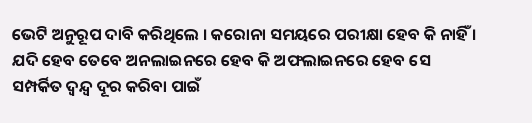ଭେଟି ଅନୁରୂପ ଦାବି କରିଥିଲେ । କରୋନା ସମୟରେ ପରୀକ୍ଷା ହେବ କି ନାହିଁ । ଯଦି ହେବ ତେବେ ଅନଲାଇନରେ ହେବ କି ଅଫଲାଇନରେ ହେବ ସେ ସମ୍ପର୍କିତ ଦ୍ୱନ୍ଦ୍ୱ ଦୂର କରିବା ପାଇଁ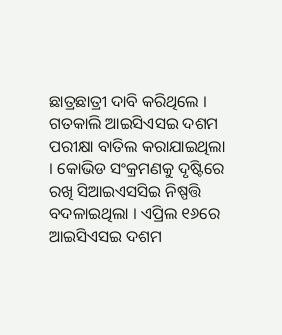ଛାତ୍ରଛାତ୍ରୀ ଦାବି କରିଥିଲେ ।
ଗତକାଲି ଆଇସିଏସଇ ଦଶମ ପରୀକ୍ଷା ବାତିଲ କରାଯାଇଥିଲା । କୋଭିଡ ସଂକ୍ରମଣକୁ ଦୃଷ୍ଟିରେ ରଖି ସିଆଇଏସସିଇ ନିଷ୍ପତ୍ତି ବଦଳାଇଥିଲା । ଏପ୍ରିଲ ୧୬ରେ ଆଇସିଏସଇ ଦଶମ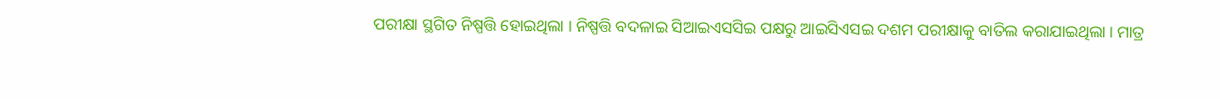ପରୀକ୍ଷା ସ୍ଥଗିତ ନିଷ୍ପତ୍ତି ହୋଇଥିଲା । ନିଷ୍ପତ୍ତି ବଦଳାଇ ସିଆଇଏସସିଇ ପକ୍ଷରୁ ଆଇସିଏସଇ ଦଶମ ପରୀକ୍ଷାକୁ ବାତିଲ କରାଯାଇଥିଲା । ମାତ୍ର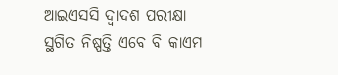ଆଇଏସସି ଦ୍ୱାଦଶ ପରୀକ୍ଷା ସ୍ଥଗିତ ନିଷ୍ପତ୍ତି ଏବେ ବି କାଏମ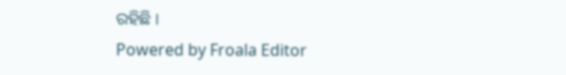ରହିଛି ।
Powered by Froala Editor